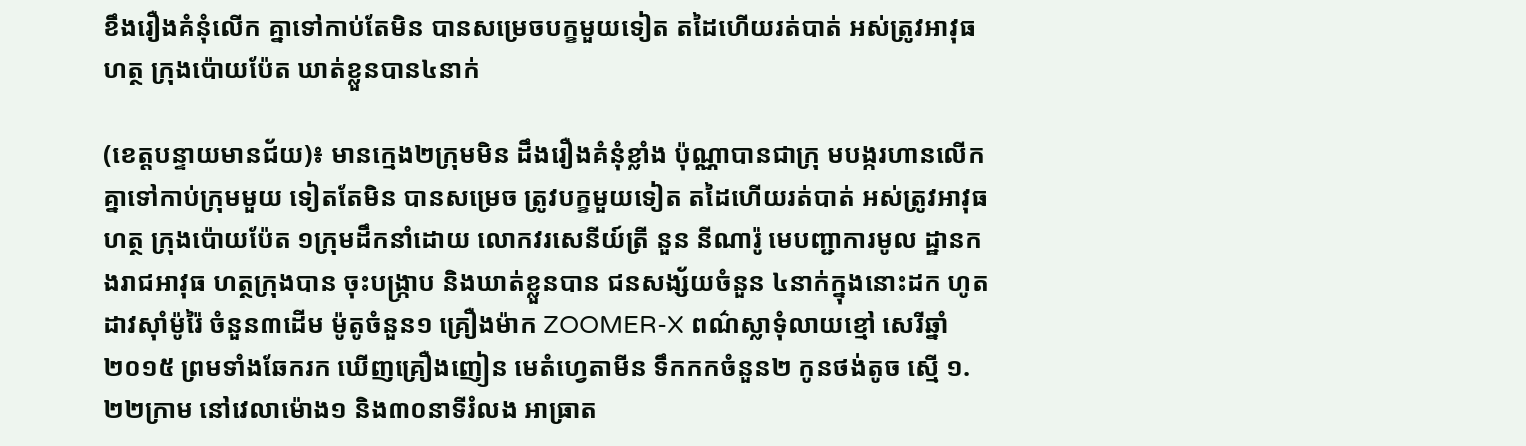ខឹងរឿងគំនុំលើក គ្នាទៅកាប់តែមិន បានសម្រេចបក្ខមួយទៀត តដៃហើយរត់បាត់ អស់ត្រូវអាវុធហត្ថ ក្រុងប៉ោយប៉ែត ឃាត់ខ្លួនបាន៤នាក់

(ខេត្តបន្ទាយមានជ័យ)៖ មានក្មេង២ក្រុមមិន ដឹងរឿងគំនុំខ្លាំង ប៉ុណ្ណាបានជាក្រុ មបង្ករហានលើក គ្នាទៅកាប់ក្រុមមួយ ទៀតតែមិន បានសម្រេច ត្រូវបក្ខមួយទៀត តដៃហើយរត់បាត់ អស់ត្រូវអាវុធហត្ថ ក្រុងប៉ោយប៉ែត ១ក្រុមដឹកនាំដោយ លោកវរសេនីយ៍ត្រី នួន នីណារ៉ូ មេបញ្ជាការមូល ដ្ឋានកងរាជអាវុធ ហត្ថក្រុងបាន ចុះបង្រ្កាប និងឃាត់ខ្លួនបាន ជនសង្ស័យចំនួន ៤នាក់ក្នុងនោះដក ហូតដាវស៊ាំម៉ូរ៉ៃ ចំនួន៣ដើម ម៉ូតូចំនួន១ គ្រឿងម៉ាក ZOOMER-X ពណ៌ស្លាទុំលាយខ្មៅ សេរីឆ្នាំ២០១៥ ព្រមទាំងឆែករក ឃើញគ្រឿងញៀន មេតំហ្វេតាមីន ទឹកកកចំនួន២ កូនថង់តូច ស្មើ ១.២២ក្រាម នៅវេលាម៉ោង១ និង៣០នាទីរំលង អាធ្រាត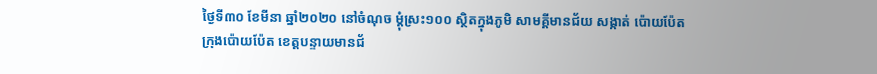ថ្ងៃទី៣០ ខែមីនា ឆ្នាំ២០២០ នៅចំណុច ម្ដុំស្រះ១០០ ស្ថិតក្នុងភូមិ សាមគ្គីមានជ័យ សង្កាត់ ប៉ោយប៉ែត ក្រុងប៉ោយប៉ែត ខេត្តបន្ទាយមានជ័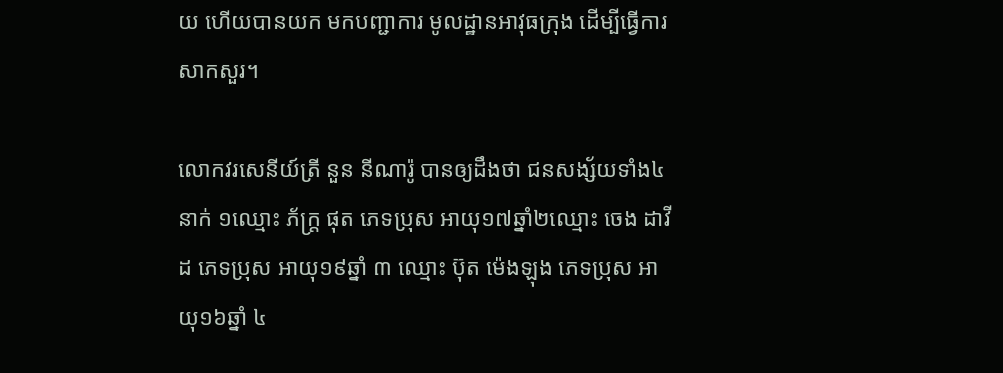យ ហើយបានយក មកបញ្ជាការ មូលដ្ឋានអាវុធក្រុង ដើម្បីធ្វើការសាកសួរ។

លោកវរសេនីយ៍ត្រី នួន នីណារ៉ូ បានឲ្យដឹងថា ជនសង្ស័យទាំង៤នាក់ ១ឈ្មោះ ភ័ក្រ្ត ផុត ភេទប្រុស អាយុ១៧ឆ្នាំ២ឈ្មោះ ចេង ដាវីដ ភេទប្រុស អាយុ១៩ឆ្នាំ ៣ ឈ្មោះ ប៊ុត ម៉េងឡុង ភេទប្រុស អាយុ១៦ឆ្នាំ ៤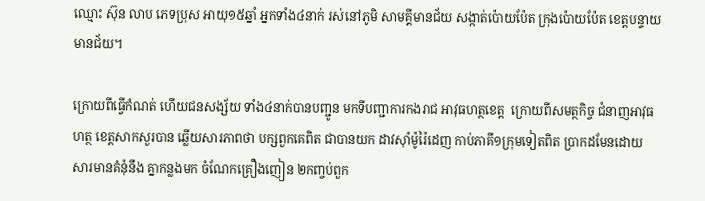ឈ្មោះ ស៊ុន លាប ភេទប្រុស អាយុ១៥ឆ្នាំ អ្នកទាំង៤នាក់ រស់នៅភូមិ សាមគ្គីមានជ័យ សង្កាត់ប៉ោយប៉ែត ក្រុងប៉ោយប៉ែត ខេត្តបន្ទាយមានជ័យ។

ក្រោយពីធ្វើកំណត់ ហើយជនសង្ស័យ ទាំង៤នាក់បានបញ្ជូន មកទីបញ្ជាការកងរាជ អាវុធហត្ថខេត្ត  ក្រោយពីសមត្ថកិច្ច ជំនាញអាវុធហត្ថ ខេត្តសាកសួរបាន ឆ្លើយសារភាពថា បក្សពួកគេពិត ជាបានយក ដាវស៊ាំម៉ូរ៉ៃដេញ កាប់ភាគី១ក្រុមទៀតពិត ប្រាកដមែនដោយ សារមានគំនុំនឹង គ្នាកន្លងមក ចំណែកគ្រឿងញៀន ២កញ្ចប់ពួក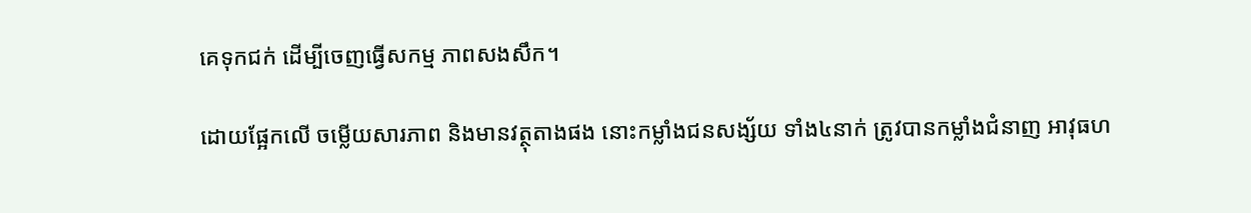គេទុកជក់ ដើម្បីចេញធ្វើសកម្ម ភាពសងសឹក។

ដោយផ្អែកលើ ចម្លើយសារភាព និងមានវត្ថុតាងផង នោះកម្លាំងជនសង្ស័យ ទាំង៤នាក់ ត្រូវបានកម្លាំងជំនាញ អាវុធហ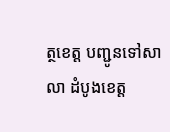ត្ថខេត្ត បញ្ជូនទៅសាលា ដំបូងខេត្ត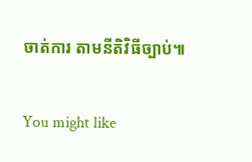ចាត់ការ តាមនីតិវិធីច្បាប់៕

You might like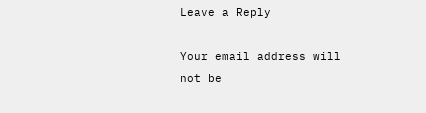Leave a Reply

Your email address will not be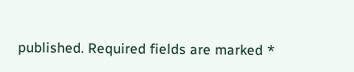published. Required fields are marked *